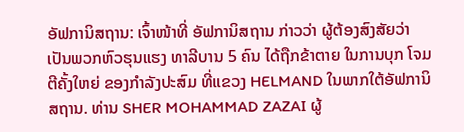ອັຟການິສຖານ: ເຈົ້າໜ້າທີ່ ອັຟການິສຖານ ກ່າວວ່າ ຜູ້ຕ້ອງສົງສັຍວ່າເປັນພວກຫົວຮຸນແຮງ ທາລີບານ 5 ຄົນ ໄດ້ຖືກຂ້າຕາຍ ໃນການບຸກ ໂຈມຕີຄັ້ງໃຫຍ່ ຂອງກຳລັງປະສົມ ທີ່ແຂວງ HELMAND ໃນພາກໃຕ້ອັຟການິສຖານ. ທ່ານ SHER MOHAMMAD ZAZAI ຜູ້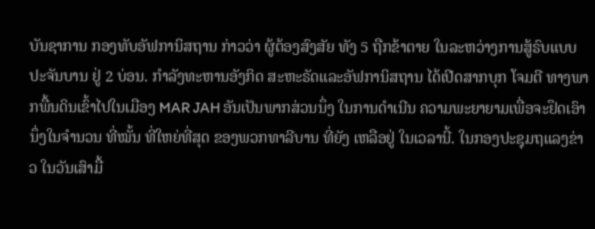ບັນຊາການ ກອງທັບອັຟການິສຖານ ກ່າວວ່າ ຜູ້ຕ້ອງສົງສັຍ ທັງ 5 ຖືກຂ້າຕາຍ ໃນລະຫວ່າງການສູ້ຣົບແບບ ປະຈັນບານ ຢູ່ 2 ບ່ອນ. ກຳລັງທະຫານອັງກິດ ສະຫະຣັດແລະອັຟການິສຖານ ໄດ້ເປີດສາກບຸກ ໂຈມຕີ ທາງພາກພື້ນດິນເຂົ້າໄປໃນເມືອງ MAR JAH ອັນເປັນພາກສ່ວນນຶ່ງ ໃນການດຳເນີນ ຄວາມພະຍາຍາມເພື່ອຈະຢຶດເອົານຶ່ງໃນຈຳນວນ ທີ່ໝັ້ນ ທີ່ໃຫຍ່ທີ່ສຸດ ຂອງພວກທາລີບານ ທີ່ຍັງ ເຫລືອຢູ່ ໃນເວລານີ້. ໃນກອງປະຊຸມຖແລງຂ່າວ ໃນວັນເສົາມື້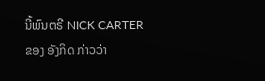ນີ້ພົນຕຣີ NICK CARTER ຂອງ ອັງກິດ ກ່າວວ່າ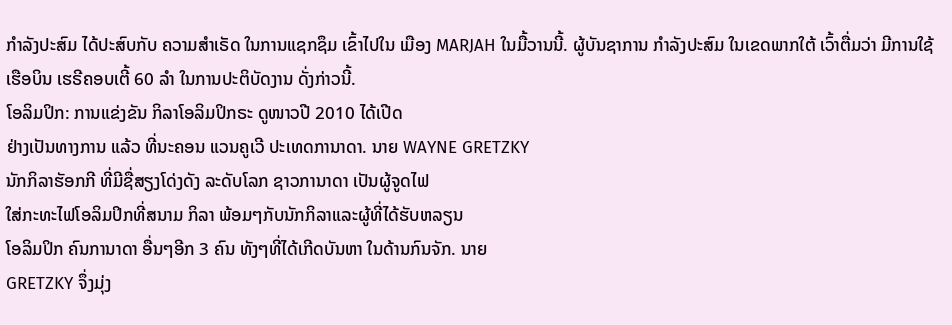ກຳລັງປະສົມ ໄດ້ປະສົບກັບ ຄວາມສຳເຣັດ ໃນການແຊກຊຶມ ເຂົ້າໄປໃນ ເມືອງ MARJAH ໃນມື້ວານນີ້. ຜູ້ບັນຊາການ ກຳລັງປະສົມ ໃນເຂດພາກໃຕ້ ເວົ້າຕື່ມວ່າ ມີການໃຊ້ເຮືອບິນ ເຮຣີຄອບເຕີ້ 60 ລຳ ໃນການປະຕິບັດງານ ດັ່ງກ່າວນີ້.
ໂອລິມປິກ: ການແຂ່ງຂັນ ກິລາໂອລິມປິກຣະ ດູໜາວປີ 2010 ໄດ້ເປີດ
ຢ່າງເປັນທາງການ ແລ້ວ ທີ່ນະຄອນ ແວນຄູເວີ ປະເທດການາດາ. ນາຍ WAYNE GRETZKY
ນັກກິລາຮັອກກີ ທີ່ມີຊື່ສຽງໂດ່ງດັງ ລະດັບໂລກ ຊາວການາດາ ເປັນຜູ້ຈູດໄຟ
ໃສ່ກະທະໄຟໂອລິມປິກທີ່ສນາມ ກິລາ ພ້ອມໆກັບນັກກິລາແລະຜູ້ທີ່ໄດ້ຮັບຫລຽນ
ໂອລິມປິກ ຄົນການາດາ ອື່ນໆອີກ 3 ຄົນ ທັງໆທີ່ໄດ້ເກີດບັນຫາ ໃນດ້ານກົນຈັກ. ນາຍ
GRETZKY ຈຶ່ງມຸ່ງ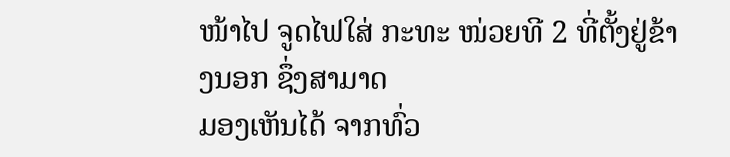ໜ້າໄປ ຈູດໄຟໃສ່ ກະທະ ໜ່ວຍທີ 2 ທີ່ຕັ້ງຢູ່ຂ້າງນອກ ຊຶ່ງສາມາດ
ມອງເຫັນໄດ້ ຈາກທົ່ວ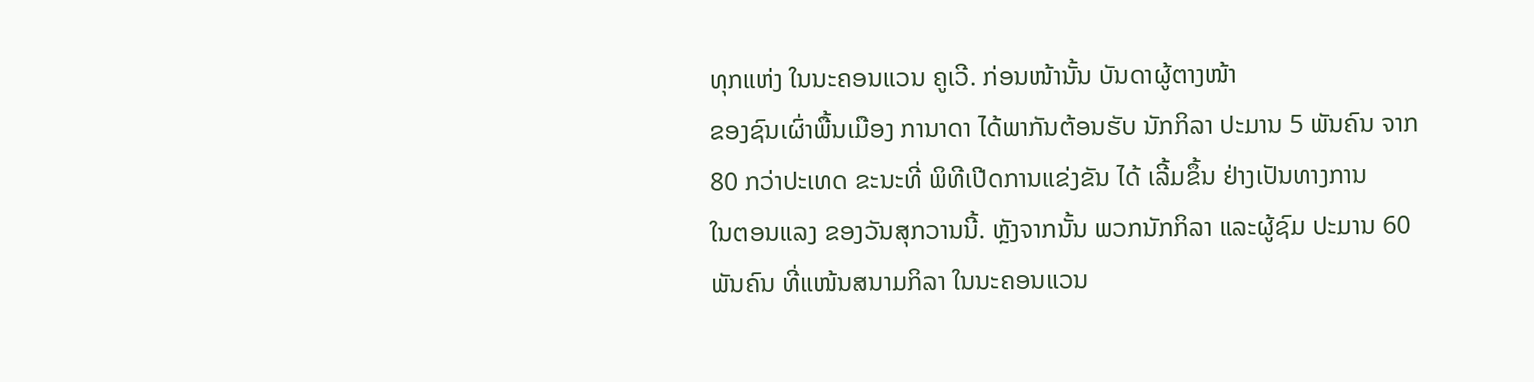ທຸກແຫ່ງ ໃນນະຄອນແວນ ຄູເວີ. ກ່ອນໜ້ານັ້ນ ບັນດາຜູ້ຕາງໜ້າ
ຂອງຊົນເຜົ່າພື້ນເມືອງ ການາດາ ໄດ້ພາກັນຕ້ອນຮັບ ນັກກິລາ ປະມານ 5 ພັນຄົນ ຈາກ
80 ກວ່າປະເທດ ຂະນະທີ່ ພິທີເປີດການແຂ່ງຂັນ ໄດ້ ເລີ້ມຂຶ້ນ ຢ່າງເປັນທາງການ
ໃນຕອນແລງ ຂອງວັນສຸກວານນີ້. ຫຼັງຈາກນັ້ນ ພວກນັກກິລາ ແລະຜູ້ຊົມ ປະມານ 60
ພັນຄົນ ທີ່ແໜ້ນສນາມກິລາ ໃນນະຄອນແວນ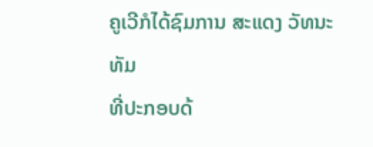ຄູເວີກໍໄດ້ຊົມການ ສະແດງ ວັທນະທັມ
ທີ່ປະກອບດ້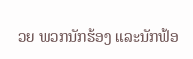ວຍ ພວກນັກຮ້ອງ ແລະນັກຟ້ອ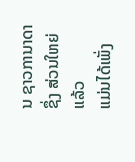ນ ຊາວການາດາ ຊຶ່ງ ສ່ວນໃຫຍ່ແລ້ວ
ແມ່ນໄດ້ເພັ່ງ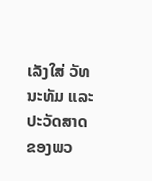ເລັງໃສ່ ວັທນະທັມ ແລະປະວັດສາດ ຂອງພວ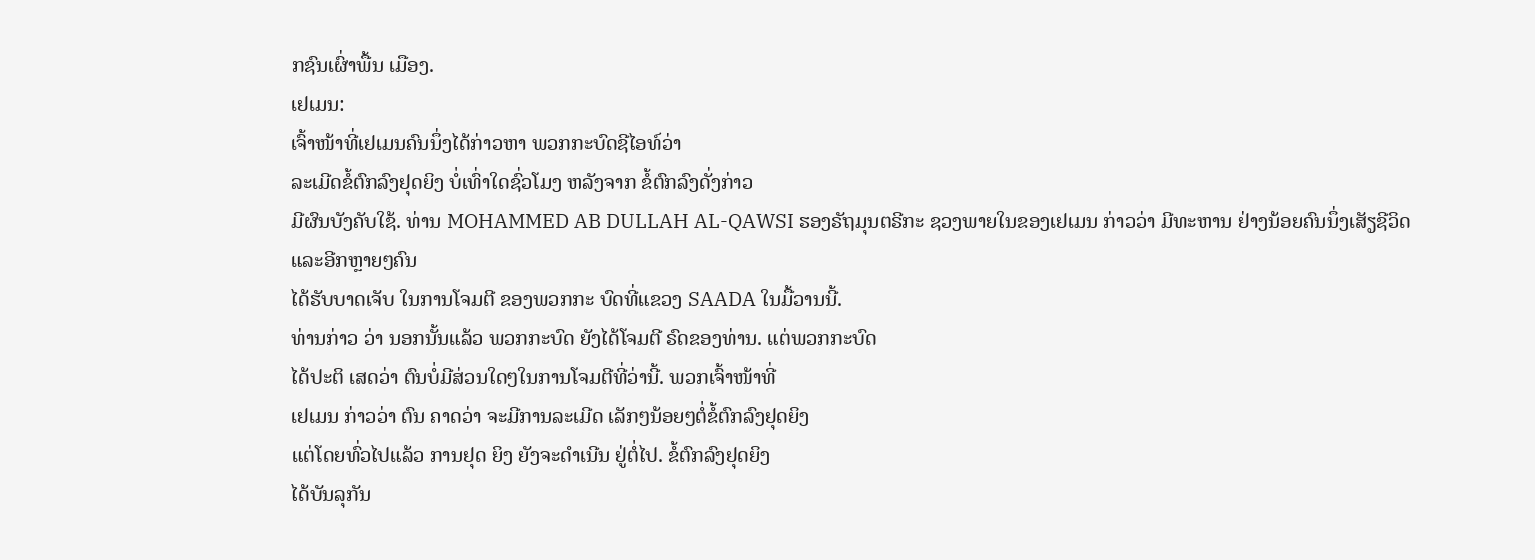ກຊົນເຜົ່າພື້ນ ເມືອງ.
ເຢເມນ:
ເຈົ້າໜ້າທີ່ເຢເມນຄົນນຶ່ງໄດ້ກ່າວຫາ ພວກກະບົດຊີໄອທ໌ວ່າ
ລະເມີດຂໍ້ຕົກລົງຢຸດຍິງ ບໍ່ເທົ່າໃດຊົ່ວໂມງ ຫລັງຈາກ ຂໍ້ຕົກລົງດັ່ງກ່າວ
ມີຜົນບັງຄັບໃຊ້. ທ່ານ MOHAMMED AB DULLAH AL-QAWSI ຮອງຣັຖມຸນຕຣີກະ ຊວງພາຍໃນຂອງເຢເມນ ກ່າວວ່າ ມີທະຫານ ຢ່າງນ້ອຍຄົນນຶ່ງເສັຽຊີວິດ ແລະອີກຫຼາຍໆຄົນ
ໄດ້ຮັບບາດເຈັບ ໃນການໂຈມຕີ ຂອງພວກກະ ບົດທີ່ແຂວງ SAADA ໃນມື້ວານນີ້.
ທ່ານກ່າວ ວ່າ ນອກນັ້ນແລ້ວ ພວກກະບົດ ຍັງໄດ້ໂຈມຕີ ຣົດຂອງທ່ານ. ແຕ່ພວກກະບົດ
ໄດ້ປະຕິ ເສດວ່າ ຕົນບໍ່ມີສ່ວນໃດໆໃນການໂຈມຕີທີ່ວ່ານີ້. ພວກເຈົ້າໜ້າທີ່
ເຢເມນ ກ່າວວ່າ ຕົນ ຄາດວ່າ ຈະມີການລະເມີດ ເລັກໆນ້ອຍໆຕໍ່ຂໍ້ຕົກລົງຢຸດຍິງ
ແຕ່ໂດຍທົ່ວໄປແລ້ວ ການຢຸດ ຍິງ ຍັງຈະດຳເນີນ ຢູ່ຕໍ່ໄປ. ຂໍ້ຕົກລົງຢຸດຍິງ
ໄດ້ບັນລຸກັນ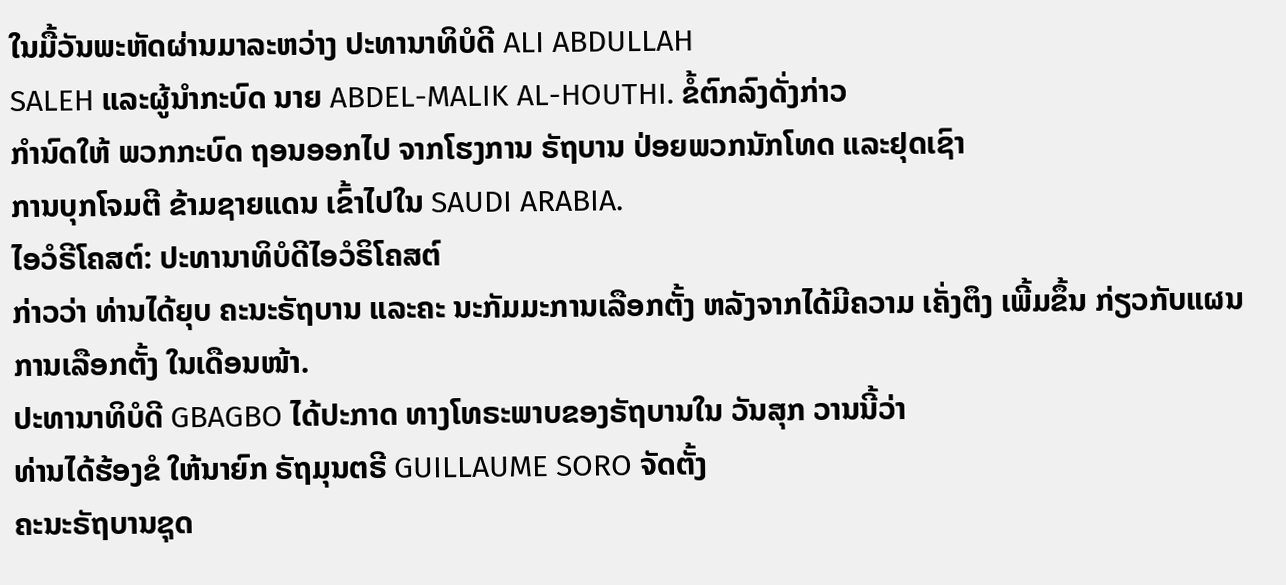ໃນມື້ວັນພະຫັດຜ່ານມາລະຫວ່າງ ປະທານາທິບໍດີ ALI ABDULLAH
SALEH ແລະຜູ້ນຳກະບົດ ນາຍ ABDEL-MALIK AL-HOUTHI. ຂໍ້ຕົກລົງດັ່ງກ່າວ
ກຳນົດໃຫ້ ພວກກະບົດ ຖອນອອກໄປ ຈາກໂຮງການ ຣັຖບານ ປ່ອຍພວກນັກໂທດ ແລະຢຸດເຊົາ
ການບຸກໂຈມຕີ ຂ້າມຊາຍແດນ ເຂົ້າໄປໃນ SAUDI ARABIA.
ໄອວໍຣີໂຄສຕ໌: ປະທານາທິບໍດີໄອວໍຣິໂຄສຕ໌
ກ່າວວ່າ ທ່ານໄດ້ຍຸບ ຄະນະຣັຖບານ ແລະຄະ ນະກັມມະການເລືອກຕັ້ງ ຫລັງຈາກໄດ້ມີຄວາມ ເຄັ່ງຕຶງ ເພີ້ມຂຶ້ນ ກ່ຽວກັບແຜນການເລືອກຕັ້ງ ໃນເດືອນໜ້າ.
ປະທານາທິບໍດີ GBAGBO ໄດ້ປະກາດ ທາງໂທຣະພາບຂອງຣັຖບານໃນ ວັນສຸກ ວານນີ້ວ່າ
ທ່ານໄດ້ຮ້ອງຂໍ ໃຫ້ນາຍົກ ຣັຖມຸນຕຣີ GUILLAUME SORO ຈັດຕັ້ງ
ຄະນະຣັຖບານຊຸດ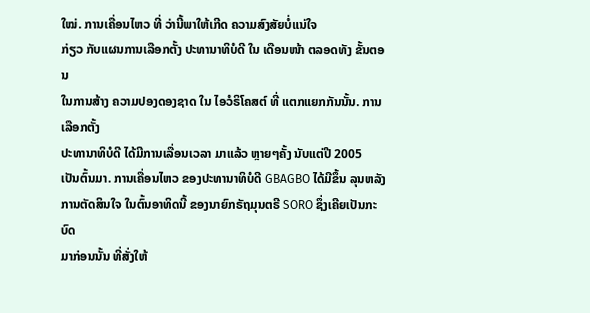ໃໝ່. ການເຄື່ອນໄຫວ ທີ່ ວ່ານີ້ພາໃຫ້ເກີດ ຄວາມສົງສັຍບໍ່ແນ່ໃຈ
ກ່ຽວ ກັບແຜນການເລືອກຕັ້ງ ປະທານາທິບໍດີ ໃນ ເດືອນໜ້າ ຕລອດທັງ ຂັ້ນຕອນ
ໃນການສ້າງ ຄວາມປອງດອງຊາດ ໃນ ໄອວໍຣິໂຄສຕ໌ ທີ່ ແຕກແຍກກັນນັ້ນ. ການເລືອກຕັ້ງ
ປະທານາທິບໍດີ ໄດ້ມີການເລື່ອນເວລາ ມາແລ້ວ ຫຼາຍໆຄັ້ງ ນັບແຕ່ປີ 2005
ເປັນຕົ້ນມາ. ການເຄື່ອນໄຫວ ຂອງປະທານາທິບໍດີ GBAGBO ໄດ້ມີຂຶ້ນ ລຸນຫລັງ
ການຕັດສິນໃຈ ໃນຕົ້ນອາທິດນີ້ ຂອງນາຍົກຣັຖມຸນຕຣີ SORO ຊຶ່ງເຄີຍເປັນກະບົດ
ມາກ່ອນນັ້ນ ທີ່ສັ່ງໃຫ້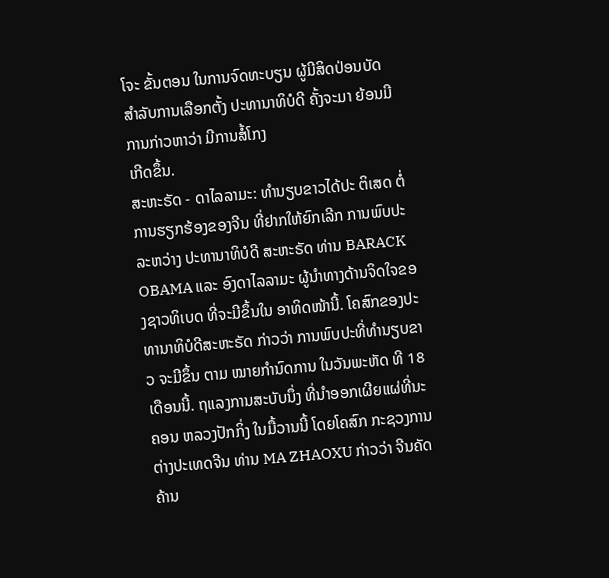ໂຈະ ຂັ້ນຕອນ ໃນການຈົດທະບຽນ ຜູ້ມີສິດປ່ອນບັດ
ສຳລັບການເລືອກຕັ້ງ ປະທານາທິບໍດີ ຄັ້ງຈະມາ ຍ້ອນມີການກ່າວຫາວ່າ ມີການສໍ້ໂກງ
ເກີດຂຶ້ນ.
ສະຫະຣັດ - ດາໄລລາມະ: ທຳນຽບຂາວໄດ້ປະ ຕິເສດ ຕໍ່ການຮຽກຮ້ອງຂອງຈີນ ທີ່ຢາກໃຫ້ຍົກເລີກ ການພົບປະ ລະຫວ່າງ ປະທານາທິບໍດີ ສະຫະຣັດ ທ່ານ BARACK OBAMA ແລະ ອົງດາໄລລາມະ ຜູ້ນຳທາງດ້ານຈິດໃຈຂອງຊາວທິເບດ ທີ່ຈະມີຂຶ້ນໃນ ອາທິດໜ້ານີ້. ໂຄສົກຂອງປະທານາທິບໍດີສະຫະຣັດ ກ່າວວ່າ ການພົບປະທີ່ທຳນຽບຂາວ ຈະມີຂຶ້ນ ຕາມ ໝາຍກຳນົດການ ໃນວັນພະຫັດ ທີ 18 ເດືອນນີ້. ຖແລງການສະບັບນຶ່ງ ທີ່ນຳອອກເຜີຍແຜ່ທີ່ນະຄອນ ຫລວງປັກກິ່ງ ໃນມື້ວານນີ້ ໂດຍໂຄສົກ ກະຊວງການ ຕ່າງປະເທດຈີນ ທ່ານ MA ZHAOXU ກ່າວວ່າ ຈີນຄັດຄ້ານ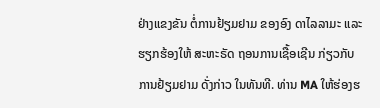ຢ່າງແຂງຂັນ ຕໍ່ການຢ້ຽມຢາມ ຂອງອົງ ດາໄລລາມະ ແລະຮຽກຮ້ອງໃຫ້ ສະຫະຣັດ ຖອນການເຊື້ອເຊີນ ກ່ຽວກັບ ການຢ້ຽມຢາມ ດັ່ງກ່າວ ໃນທັນທີ. ທ່ານ MA ໃຫ້ຮ່ອງຮ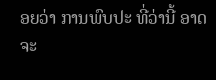ອຍວ່າ ການພົບປະ ທີ່ວ່ານີ້ ອາດຈະ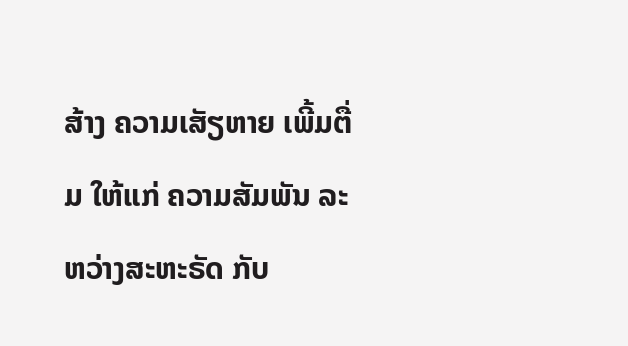ສ້າງ ຄວາມເສັຽຫາຍ ເພີ້ມຕື່ມ ໃຫ້ແກ່ ຄວາມສັມພັນ ລະຫວ່າງສະຫະຣັດ ກັບ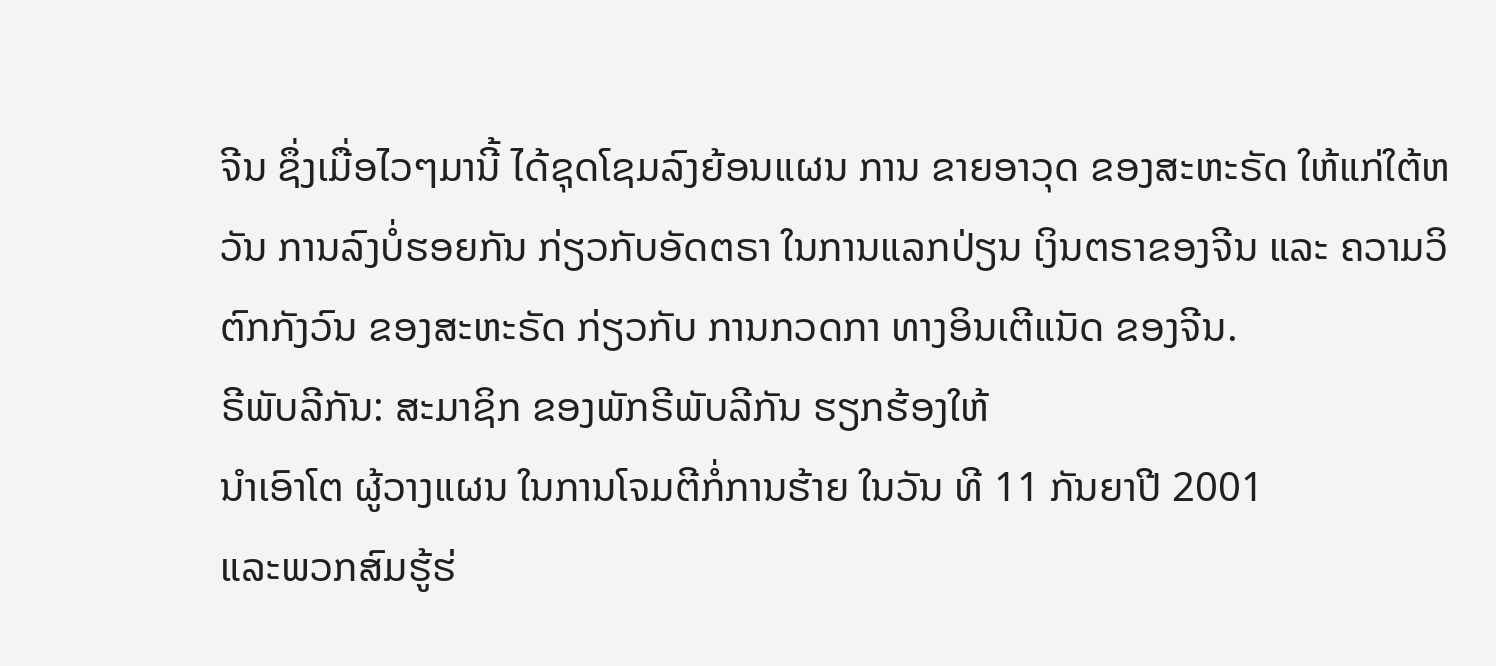ຈີນ ຊຶ່ງເມື່ອໄວໆມານີ້ ໄດ້ຊຸດໂຊມລົງຍ້ອນແຜນ ການ ຂາຍອາວຸດ ຂອງສະຫະຣັດ ໃຫ້ແກ່ໃຕ້ຫວັນ ການລົງບໍ່ຮອຍກັນ ກ່ຽວກັບອັດຕຣາ ໃນການແລກປ່ຽນ ເງິນຕຣາຂອງຈີນ ແລະ ຄວາມວິຕົກກັງວົນ ຂອງສະຫະຣັດ ກ່ຽວກັບ ການກວດກາ ທາງອິນເຕີແນັດ ຂອງຈີນ.
ຣີພັບລີກັນ: ສະມາຊິກ ຂອງພັກຣີພັບລີກັນ ຮຽກຮ້ອງໃຫ້
ນຳເອົາໂຕ ຜູ້ວາງແຜນ ໃນການໂຈມຕີກໍ່ການຮ້າຍ ໃນວັນ ທີ 11 ກັນຍາປີ 2001
ແລະພວກສົມຮູ້ຮ່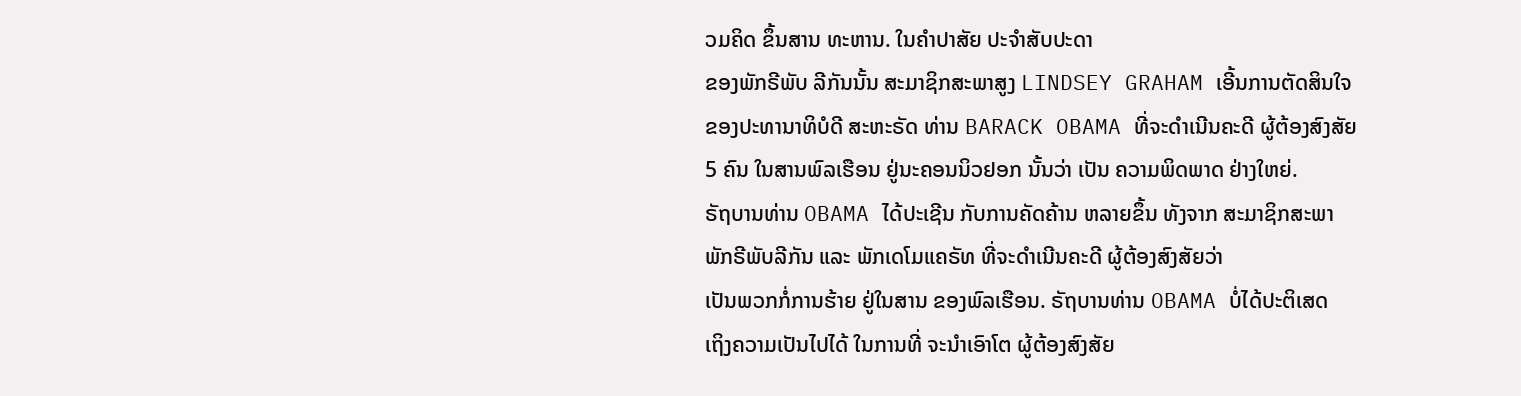ວມຄິດ ຂຶ້ນສານ ທະຫານ. ໃນຄຳປາສັຍ ປະຈຳສັບປະດາ
ຂອງພັກຣີພັບ ລີກັນນັ້ນ ສະມາຊິກສະພາສູງ LINDSEY GRAHAM ເອີ້ນການຕັດສິນໃຈ
ຂອງປະທານາທິບໍດີ ສະຫະຣັດ ທ່ານ BARACK OBAMA ທີ່ຈະດຳເນີນຄະດີ ຜູ້ຕ້ອງສົງສັຍ
5 ຄົນ ໃນສານພົລເຮືອນ ຢູ່ນະຄອນນິວຢອກ ນັ້ນວ່າ ເປັນ ຄວາມພິດພາດ ຢ່າງໃຫຍ່.
ຣັຖບານທ່ານ OBAMA ໄດ້ປະເຊີນ ກັບການຄັດຄ້ານ ຫລາຍຂຶ້ນ ທັງຈາກ ສະມາຊິກສະພາ
ພັກຣີພັບລີກັນ ແລະ ພັກເດໂມແຄຣັທ ທີ່ຈະດຳເນີນຄະດີ ຜູ້ຕ້ອງສົງສັຍວ່າ
ເປັນພວກກໍ່ການຮ້າຍ ຢູ່ໃນສານ ຂອງພົລເຮືອນ. ຣັຖບານທ່ານ OBAMA ບໍ່ໄດ້ປະຕິເສດ
ເຖິງຄວາມເປັນໄປໄດ້ ໃນການທີ່ ຈະນຳເອົາໂຕ ຜູ້ຕ້ອງສົງສັຍ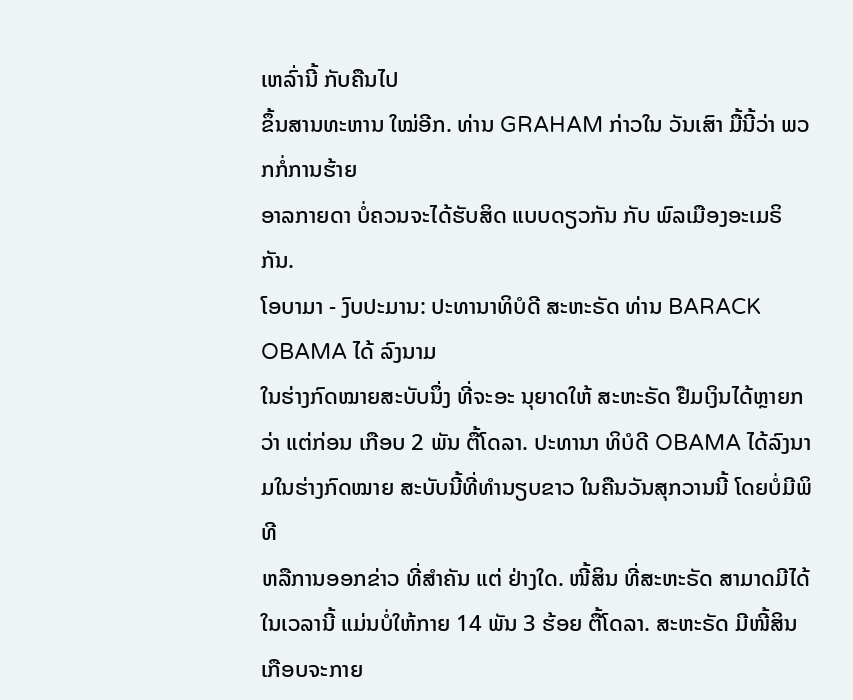ເຫລົ່ານີ້ ກັບຄືນໄປ
ຂຶ້ນສານທະຫານ ໃໝ່ອີກ. ທ່ານ GRAHAM ກ່າວໃນ ວັນເສົາ ມື້ນີ້ວ່າ ພວກກໍ່ການຮ້າຍ
ອາລກາຍດາ ບໍ່ຄວນຈະໄດ້ຮັບສິດ ແບບດຽວກັນ ກັບ ພົລເມືອງອະເມຣິກັນ.
ໂອບາມາ - ງົບປະມານ: ປະທານາທິບໍດີ ສະຫະຣັດ ທ່ານ BARACK OBAMA ໄດ້ ລົງນາມ
ໃນຮ່າງກົດໝາຍສະບັບນຶ່ງ ທີ່ຈະອະ ນຸຍາດໃຫ້ ສະຫະຣັດ ຢືມເງິນໄດ້ຫຼາຍກວ່າ ແຕ່ກ່ອນ ເກືອບ 2 ພັນ ຕື້ໂດລາ. ປະທານາ ທິບໍດີ OBAMA ໄດ້ລົງນາມໃນຮ່າງກົດໝາຍ ສະບັບນີ້ທີ່ທຳນຽບຂາວ ໃນຄືນວັນສຸກວານນີ້ ໂດຍບໍ່ມີພິທີ
ຫລືການອອກຂ່າວ ທີ່ສຳຄັນ ແຕ່ ຢ່າງໃດ. ໜີ້ສິນ ທີ່ສະຫະຣັດ ສາມາດມີໄດ້
ໃນເວລານີ້ ແມ່ນບໍ່ໃຫ້ກາຍ 14 ພັນ 3 ຮ້ອຍ ຕື້ໂດລາ. ສະຫະຣັດ ມີໜີ້ສິນ
ເກືອບຈະກາຍ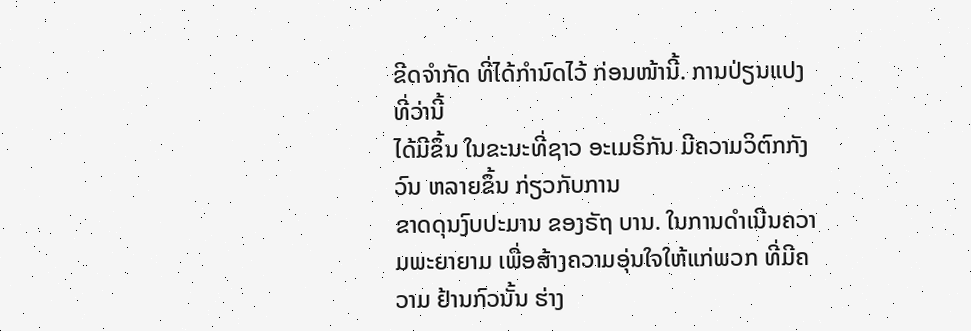ຂີດຈຳກັດ ທີ່ໄດ້ກຳນົດໄວ້ ກ່ອນໜ້ານີ້. ການປ່ຽນແປງທີ່ວ່ານີ້
ໄດ້ມີຂຶ້ນ ໃນຂະນະທີ່ຊາວ ອະເມຣິກັນ ມີຄວາມວິຕົກກັງວົນ ຫລາຍຂຶ້ນ ກ່ຽວກັບການ
ຂາດດຸນງົບປະມານ ຂອງຣັຖ ບານ. ໃນການດຳເນີນຄວາມພະຍາຍາມ ເພື່ອສ້າງຄວາມອຸ່ນໃຈໃຫ້ແກ່ພວກ ທີ່ມີຄວາມ ຢ້ານກົວນັ້ນ ຮ່າງ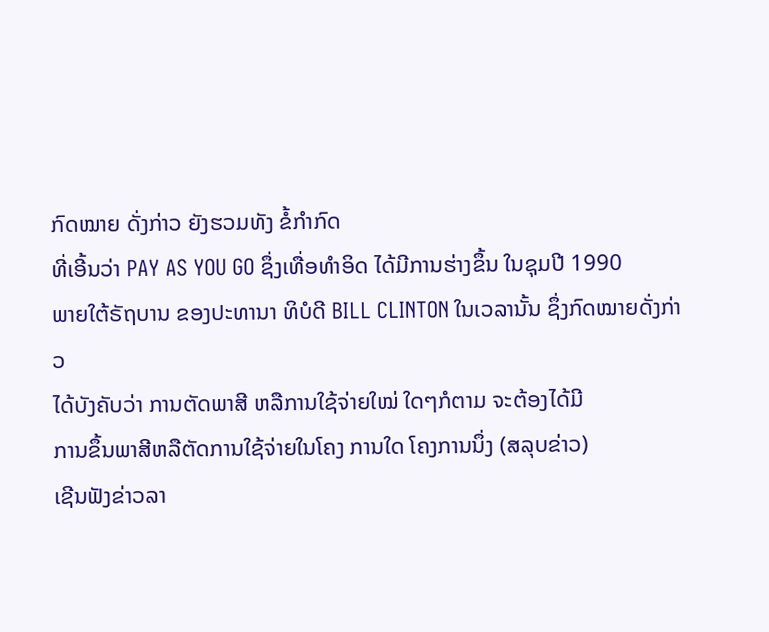ກົດໝາຍ ດັ່ງກ່າວ ຍັງຮວມທັງ ຂໍ້ກຳກົດ
ທີ່ເອີ້ນວ່າ PAY AS YOU GO ຊຶ່ງເທື່ອທຳອິດ ໄດ້ມີການຮ່າງຂຶ້ນ ໃນຊຸມປີ 1990
ພາຍໃຕ້ຣັຖບານ ຂອງປະທານາ ທິບໍດີ BILL CLINTON ໃນເວລານັ້ນ ຊຶ່ງກົດໝາຍດັ່ງກ່າວ
ໄດ້ບັງຄັບວ່າ ການຕັດພາສີ ຫລືການໃຊ້ຈ່າຍໃໝ່ ໃດໆກໍຕາມ ຈະຕ້ອງໄດ້ມີ
ການຂຶ້ນພາສີຫລືຕັດການໃຊ້ຈ່າຍໃນໂຄງ ການໃດ ໂຄງການນຶ່ງ (ສລຸບຂ່າວ)
ເຊີນຟັງຂ່າວລາ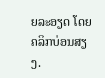ຍລະອຽດ ໂດຍຄລິກບ່ອນສຽງ.